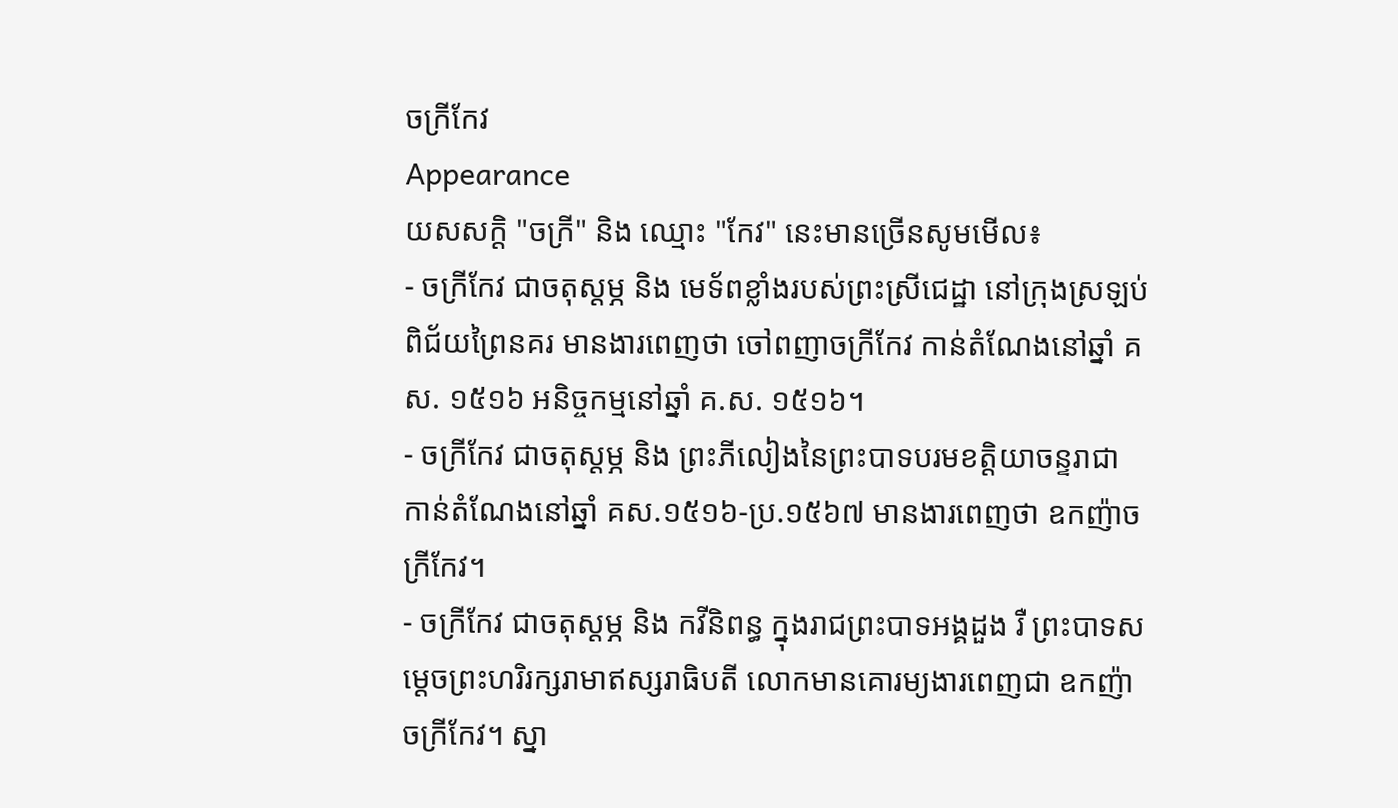ចក្រីកែវ
Appearance
យសសក្ដិ "ចក្រី" និង ឈ្មោះ "កែវ" នេះមានច្រើនសូមមើល៖
- ចក្រីកែវ ជាចតុស្ដម្ភ និង មេទ័ពខ្លាំងរបស់ព្រះស្រីជេដ្ឋា នៅក្រុងស្រឡប់ពិជ័យព្រៃនគរ មានងារពេញថា ចៅពញាចក្រីកែវ កាន់តំណែងនៅឆ្នាំ គស. ១៥១៦ អនិច្ចកម្មនៅឆ្នាំ គ.ស. ១៥១៦។
- ចក្រីកែវ ជាចតុស្ដម្ភ និង ព្រះភីលៀងនៃព្រះបាទបរមខត្តិយាចន្ទរាជា កាន់តំណែងនៅឆ្នាំ គស.១៥១៦-ប្រ.១៥៦៧ មានងារពេញថា ឧកញ៉ាចក្រីកែវ។
- ចក្រីកែវ ជាចតុស្ដម្ភ និង កវីនិពន្ធ ក្នុងរាជព្រះបាទអង្គដួង រឺ ព្រះបាទសម្ដេចព្រះហរិរក្សរាមាឥស្សរាធិបតី លោកមានគោរម្យងារពេញជា ឧកញ៉ាចក្រីកែវ។ ស្នា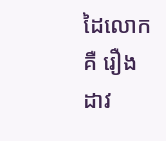ដៃលោកគឺ រឿងដាវ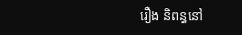រឿង និពន្ធនៅ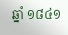ឆ្នាំ ១៨៤១